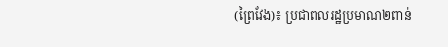(ព្រៃវែង)៖ ប្រជាពលរដ្ឋប្រមាណ២ពាន់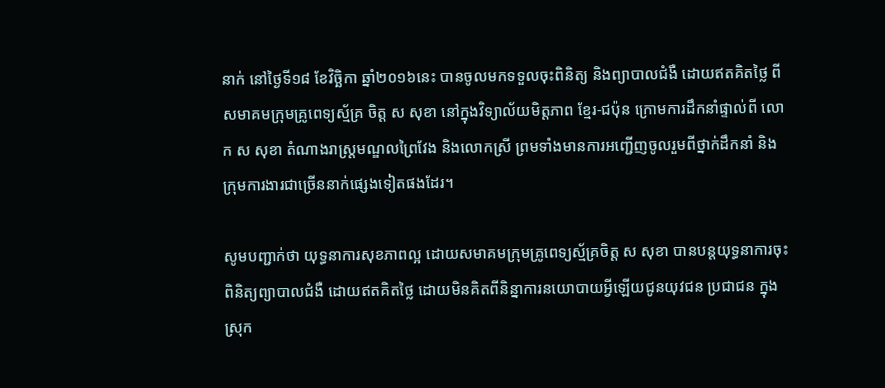នាក់ នៅថ្ងៃទី១៨ ខែវិច្ឆិកា ឆ្នាំ២០១៦នេះ បានចូលមកទទួលចុះពិនិត្យ និងព្យាបាលជំងឺ ដោយឥតគិតថ្លៃ ពីសមាគមក្រុមគ្រូពេទ្យស្ម័គ្រ ចិត្ត ស សុខា នៅក្នុងវិទ្យាល័យមិត្តភាព ខ្មែរ-ជប៉ុន ក្រោមការដឹកនាំផ្ទាល់ពី លោក ស សុខា តំណាងរាស្ដ្រមណ្ឌលព្រៃវែង និងលោកស្រី ព្រមទាំងមានការអញ្ជើញចូលរួមពីថ្នាក់ដឹកនាំ និងក្រុមការងារជាច្រើននាក់ផ្សេងទៀតផងដែរ។

សូមបញ្ជាក់ថា យុទ្ធនាការសុខភាពល្អ ដោយសមាគមក្រុមគ្រូពេទ្យស្ម័គ្រចិត្ត ស សុខា បានបន្តយុទ្ធនាការចុះពិនិត្យព្យាបាលជំងឺ ដោយឥតគិតថ្លៃ ដោយមិនគិតពីនិន្នាការនយោបាយអ្វីឡើយជូនយុវជន ប្រជាជន ក្នុងស្រុក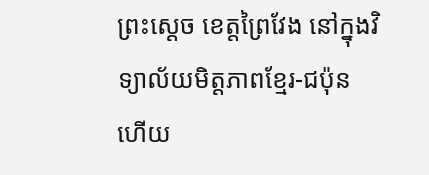ព្រះស្ដេច ខេត្តព្រៃវែង នៅក្នុងវិទ្យាល័យមិត្តភាពខ្មែរ-ជប៉ុន ហើយ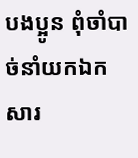បងប្អូន ពុំចាំបាច់នាំយកឯកសារ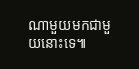ណាមួយមកជាមួយនោះទេ៕